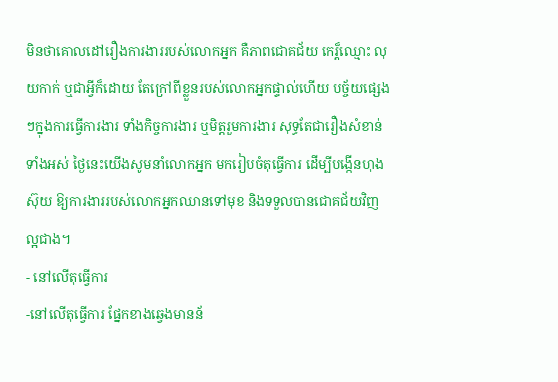មិនថាគោលដៅរឿងការងាររបស់លោកអ្នក គឺភាពជោគជ័យ កេរ្ត៏ឈ្មោះ លុយកាក់ ឬជាអ្វីក៏ដោយ តែក្រៅពីខ្លួនរបស់លោកអ្នកផ្ទាល់ហើយ បច្ច័យផ្សេងៗក្នុងការធ្វើការងារ ទាំងកិច្ចការងារ ឬមិត្តរួមការងារ សុទ្ធតែជារឿងសំខាន់ទាំងអស់ ថ្ងៃនេះយើងសូមនាំលោកអ្នក មករៀបចំតុធ្វើការ ដើម្បីបង្កើនហុងស៊ុយ ឱ្យការងាររបស់លោកអ្នកឈានទៅមុខ និងទទួលបានជោគជ័យវិញ ល្អជាង។
- នៅលើតុធ្វើការ
-នៅលើតុធ្វើការ ផ្នែកខាងឆ្វេងមានន័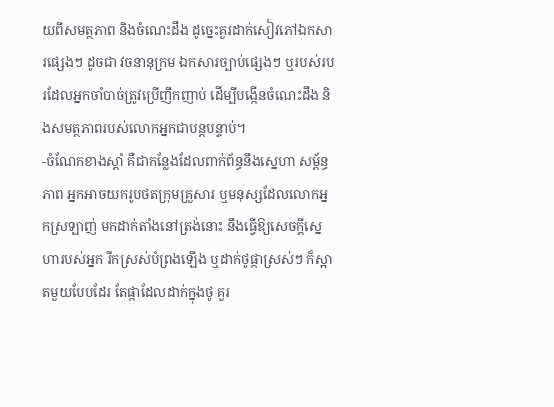យពីសមត្ថភាព និងចំណេះដឹង ដូច្នេះគួរដាក់សៀវភៅឯកសារផ្សេងៗ ដូចជា វចនានុក្រម ឯកសារច្បាប់ផ្សេងៗ ឬរបស់របរដែលអ្នកចាំបាច់ត្រូវប្រើញឹកញាប់ ដើម្បីបង្កើនចំណេះដឹង និងសមត្ថភាពរបស់លោកអ្នកជាបន្តបន្ទាប់។
-ចំណែកខាងស្តាំ គឺជាកន្លែងដែលពាក់ព័ន្ធនឹងស្នេហា សម្ព័ន្ធភាព អ្នកអាចយករូបថតក្រុមគ្រួសារ ឬមនុស្សដែលលោកអ្នកស្រឡាញ់ មកដាក់តាំងនៅត្រង់នោះ នឹងធ្វើឱ្យសេចក្តីស្នេហារបស់អ្នក រីកស្រស់បំព្រងឡើង ឬដាក់ថូផ្កាស្រស់ៗ ក៏ស្អាតមួយបែបដែរ តែផ្កាដែលដាក់ក្នុងថូ គួរ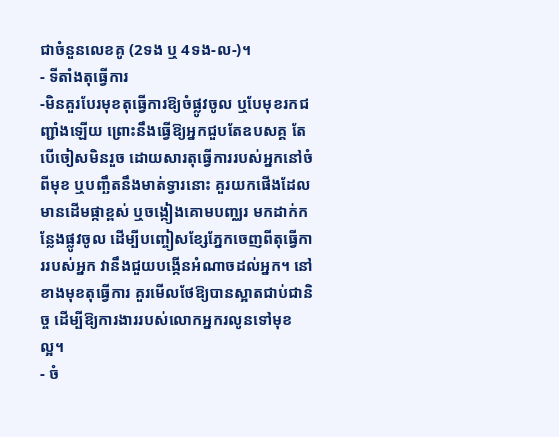ជាចំនួនលេខគូ (2ទង ឬ 4ទង-ល-)។
- ទីតាំងតុធ្វើការ
-មិនគួរបែរមុខតុធ្វើការឱ្យចំផ្លូវចូល ឬបែមុខរកជញ្ជាំងឡើយ ព្រោះនឹងធ្វើឱ្យអ្នកជួបតែឧបសគ្គ តែបើចៀសមិនរួច ដោយសារតុធ្វើការរបស់អ្នកនៅចំពីមុខ ឬបញ្ឆឹតនឹងមាត់ទ្វារនោះ គួរយកផើងដែលមានដើមផ្កាខ្ពស់ ឬចង្កៀងគោមបញ្ឈរ មកដាក់កន្លែងផ្លូវចូល ដើម្បីបញ្ចៀសខ្សែភ្នែកចេញពីតុធ្វើការរបស់អ្នក វានឹងជួយបង្កើនអំណាចដល់អ្នក។ នៅខាងមុខតុធ្វើការ គួរមើលថែឱ្យបានស្អាតជាប់ជានិច្ច ដើម្បីឱ្យការងាររបស់លោកអ្នករលូនទៅមុខ ល្អ។
- ចំ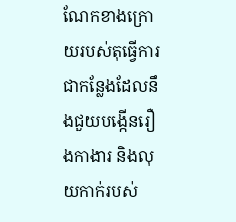ណែកខាងក្រោយរបស់តុធ្វើការ ជាកន្លែងដែលនឹងជួយបង្កើនរឿងកាងារ និងលុយកាក់របស់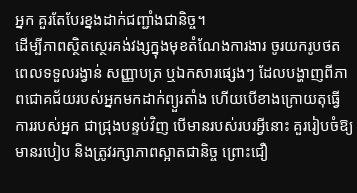អ្នក គួរតែបែរខ្នងដាក់ជញ្ជាំងជានិច្ច។
ដើម្បីភាពស្ថិតស្ថេរគង់វង្សក្នុងមុខតំណែងការងារ ចូរយករូបថតពេលទទួលរង្វាន់ សញ្ញាបត្រ ឬឯកសារផ្សេងៗ ដែលបង្ហាញពីភាពជោគជ័យរបស់អ្នកមកដាក់ព្យួរតាំង ហើយបើខាងក្រោយតុធ្វើការរបស់អ្នក ជាជ្រុងបន្ទប់វិញ បើមានរបស់របរអ្វីនោះ គួររៀបចំឱ្យមានរបៀប និងត្រូវរក្សាភាពស្អាតជានិច្ច ព្រោះជឿ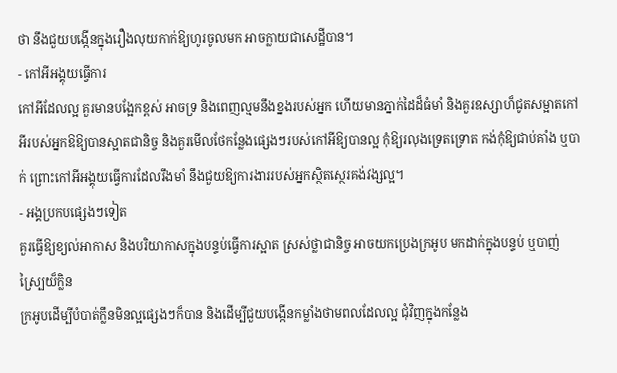ថា នឹងជួយបង្កើនក្នុងរឿងលុយកាក់ឱ្យហូរចូលមក អាចក្លាយជាសេដ្ឋីបាន។
- កៅអីអង្គុយធ្វើការ
កៅអីដែលល្អ គួរមានបង្អែកខ្ពស់ អាចទ្រ និងពេញល្មមនឹងខ្នងរបស់អ្នក ហើយមានភ្នាក់ដៃដ៏ធំមាំ និងគួរឧស្សាហ៏ជូតសម្អាតកៅអីរបស់អ្នកឱឱ្យបានស្អាតជានិច្ច និងគួរមើលថែកន្លែងផ្សេងៗរបស់កៅអីឱ្យបានល្អ កុំឱ្យរលុងទ្រេតទ្រោត កង់កុំឱ្យជាប់គាំង ឬបាក់ ព្រោះកៅអីអង្គុយធ្វើការដែលរឹងមាំ នឹងជួយឱ្យការងាររបស់អ្នកស្ថិតស្ថេរគង់វង្សល្អ។
- អង្គប្រកបផ្សេងៗទៀត
គួរធ្វើឱ្យខ្យល់អាកាស និងបរិយាកាសក្នុងបន្ទប់ធ្វើការស្អាត ស្រស់ថ្លាជានិច្ច អាចយកប្រេងក្រអូប មកដាក់ក្នុងបន្ទប់ ឬបាញ់ស្ប្រៃយ៏ក្លិន
ក្រអូបដើម្បីបំបាត់ក្លឹនមិនល្អផ្សេងៗក៏បាន និងដើម្បីជួយបង្កើនកម្លាំងថាមពលដែលល្អ ជុំវិញក្នុងកន្លែង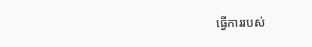ធ្វើការរបស់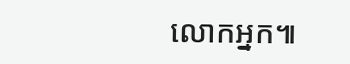លោកអ្នក៕